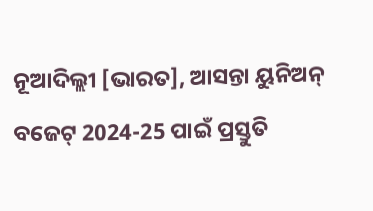ନୂଆଦିଲ୍ଲୀ [ଭାରତ], ଆସନ୍ତା ୟୁନିଅନ୍ ବଜେଟ୍ 2024-25 ପାଇଁ ପ୍ରସ୍ତୁତି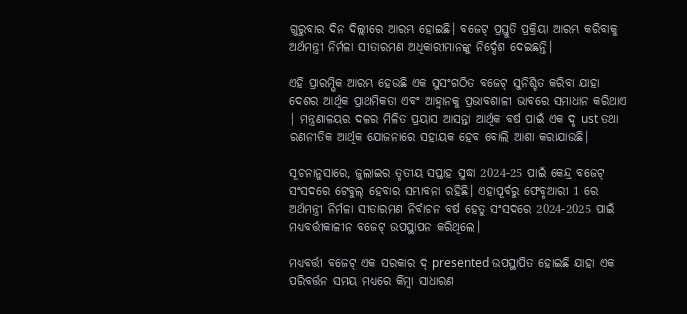ଗୁରୁବାର ଦିନ ଦିଲ୍ଲୀରେ ଆରମ୍ଭ ହୋଇଛି। ବଜେଟ୍ ପ୍ରସ୍ତୁତି ପ୍ରକ୍ରିୟା ଆରମ୍ଭ କରିବାକୁ ଅର୍ଥମନ୍ତ୍ରୀ ନିର୍ମଳା ସୀତାରମଣ ଅଧିକାରୀମାନଙ୍କୁ ନିର୍ଦ୍ଦେଶ ଦେଇଛନ୍ତି।

ଏହି ପ୍ରାରମ୍ଭିକ ଆରମ୍ଭ ହେଉଛି ଏକ ସୁସଂଗଠିତ ବଜେଟ୍ ସୁନିଶ୍ଚିତ କରିବା ଯାହା ଦେଶର ଆର୍ଥିକ ପ୍ରାଥମିକତା ଏବଂ ଆହ୍ୱାନକୁ ପ୍ରଭାବଶାଳୀ ଭାବରେ ସମାଧାନ କରିଥାଏ | ମନ୍ତ୍ରଣାଳୟର ଦଳର ମିଳିତ ପ୍ରୟାସ ଆସନ୍ତା ଆର୍ଥିକ ବର୍ଷ ପାଇଁ ଏକ ଦୃ ust ତଥା ରଣନୀତିକ ଆର୍ଥିକ ଯୋଜନାରେ ସହାୟକ ହେବ ବୋଲି ଆଶା କରାଯାଉଛି।

ସୂଚନାନୁସାରେ, ଜୁଲାଇର ତୃତୀୟ ସପ୍ତାହ ସୁଦ୍ଧା 2024-25 ପାଇଁ କେନ୍ଦ୍ର ବଜେଟ୍ ସଂସଦରେ ଟେବୁଲ୍ ହେବାର ସମ୍ଭାବନା ରହିଛି। ଏହାପୂର୍ବରୁ ଫେବୃଆରୀ 1 ରେ ଅର୍ଥମନ୍ତ୍ରୀ ନିର୍ମଳା ସୀତାରମଣ ନିର୍ବାଚନ ବର୍ଷ ହେତୁ ସଂସଦରେ 2024-2025 ପାଇଁ ମଧ୍ୟବର୍ତ୍ତୀକାଳୀନ ବଜେଟ୍ ଉପସ୍ଥାପନ କରିଥିଲେ।

ମଧ୍ୟବର୍ତ୍ତୀ ବଜେଟ୍ ଏକ ସରକାର ଦ୍ presented ଉପସ୍ଥାପିତ ହୋଇଛି ଯାହା ଏକ ପରିବର୍ତ୍ତନ ସମୟ ମଧ୍ୟରେ କିମ୍ବା ସାଧାରଣ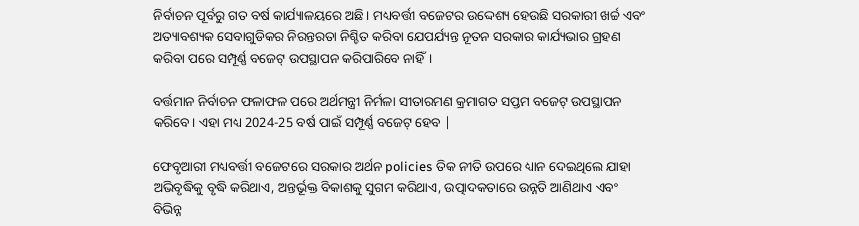ନିର୍ବାଚନ ପୂର୍ବରୁ ଗତ ବର୍ଷ କାର୍ଯ୍ୟାଳୟରେ ଅଛି। ମଧ୍ୟବର୍ତ୍ତୀ ବଜେଟର ଉଦ୍ଦେଶ୍ୟ ହେଉଛି ସରକାରୀ ଖର୍ଚ୍ଚ ଏବଂ ଅତ୍ୟାବଶ୍ୟକ ସେବାଗୁଡିକର ନିରନ୍ତରତା ନିଶ୍ଚିତ କରିବା ଯେପର୍ଯ୍ୟନ୍ତ ନୂତନ ସରକାର କାର୍ଯ୍ୟଭାର ଗ୍ରହଣ କରିବା ପରେ ସମ୍ପୂର୍ଣ୍ଣ ବଜେଟ୍ ଉପସ୍ଥାପନ କରିପାରିବେ ନାହିଁ।

ବର୍ତ୍ତମାନ ନିର୍ବାଚନ ଫଳାଫଳ ପରେ ଅର୍ଥମନ୍ତ୍ରୀ ନିର୍ମଳା ସୀତାରମଣ କ୍ରମାଗତ ସପ୍ତମ ବଜେଟ୍ ଉପସ୍ଥାପନ କରିବେ। ଏହା ମଧ୍ୟ 2024-25 ବର୍ଷ ପାଇଁ ସମ୍ପୂର୍ଣ୍ଣ ବଜେଟ୍ ହେବ |

ଫେବୃଆରୀ ମଧ୍ୟବର୍ତ୍ତୀ ବଜେଟରେ ସରକାର ଅର୍ଥନ policies ତିକ ନୀତି ଉପରେ ଧ୍ୟାନ ଦେଇଥିଲେ ଯାହା ଅଭିବୃଦ୍ଧିକୁ ବୃଦ୍ଧି କରିଥାଏ, ଅନ୍ତର୍ଭୂକ୍ତ ବିକାଶକୁ ସୁଗମ କରିଥାଏ, ଉତ୍ପାଦକତାରେ ଉନ୍ନତି ଆଣିଥାଏ ଏବଂ ବିଭିନ୍ନ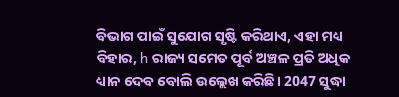ବିଭାଗ ପାଇଁ ସୁଯୋଗ ସୃଷ୍ଟି କରିଥାଏ, ଏହା ମଧ୍ୟ ବିହାର, h ରାଜ୍ୟ ସମେତ ପୂର୍ବ ଅଞ୍ଚଳ ପ୍ରତି ଅଧିକ ଧ୍ୟାନ ଦେବ ବୋଲି ଉଲ୍ଲେଖ କରିଛି। 2047 ସୁଦ୍ଧା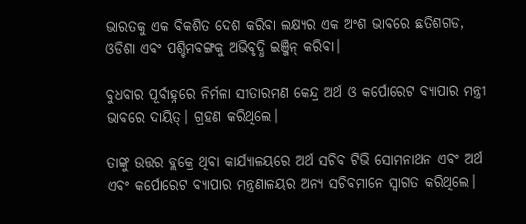ଭାରତକୁ ଏକ ବିକଶିତ ଦେଶ କରିବା ଲକ୍ଷ୍ୟର ଏକ ଅଂଶ ଭାବରେ ଛତିଶଗଡ, ଓଡିଶା ଏବଂ ପଶ୍ଚିମବଙ୍ଗକୁ ଅଭିବୃଦ୍ଧି ଇଞ୍ଜିନ୍ କରିବା।

ବୁଧବାର ପୂର୍ବାହ୍ନରେ ନିର୍ମଳା ସୀତାରମଣ କେନ୍ଦ୍ର ଅର୍ଥ ଓ କର୍ପୋରେଟ ବ୍ୟାପାର ମନ୍ତ୍ରୀ ଭାବରେ ଦାୟିତ୍। ଗ୍ରହଣ କରିଥିଲେ।

ତାଙ୍କୁ ଉତ୍ତର ବ୍ଲକ୍ରେ ଥିବା କାର୍ଯ୍ୟାଳୟରେ ଅର୍ଥ ସଚିବ ଟିଭି ସୋମନାଥନ ଏବଂ ଅର୍ଥ ଏବଂ କର୍ପୋରେଟ ବ୍ୟାପାର ମନ୍ତ୍ରଣାଳୟର ଅନ୍ୟ ସଚିବମାନେ ସ୍ୱାଗତ କରିଥିଲେ।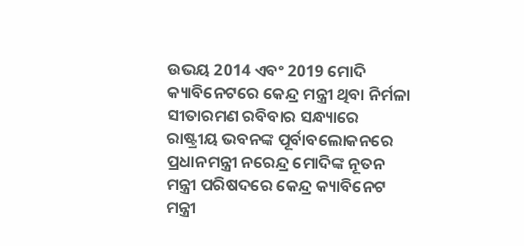ଉଭୟ 2014 ଏବଂ 2019 ମୋଦି କ୍ୟାବିନେଟରେ କେନ୍ଦ୍ର ମନ୍ତ୍ରୀ ଥିବା ନିର୍ମଳା ସୀତାରମଣ ରବିବାର ସନ୍ଧ୍ୟାରେ ରାଷ୍ଟ୍ରୀୟ ଭବନଙ୍କ ପୂର୍ବାବଲୋକନରେ ପ୍ରଧାନମନ୍ତ୍ରୀ ନରେନ୍ଦ୍ର ମୋଦିଙ୍କ ନୂତନ ମନ୍ତ୍ରୀ ପରିଷଦରେ କେନ୍ଦ୍ର କ୍ୟାବିନେଟ ମନ୍ତ୍ରୀ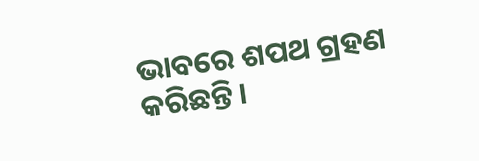ଭାବରେ ଶପଥ ଗ୍ରହଣ କରିଛନ୍ତି।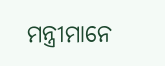ମନ୍ତ୍ରୀମାନେ